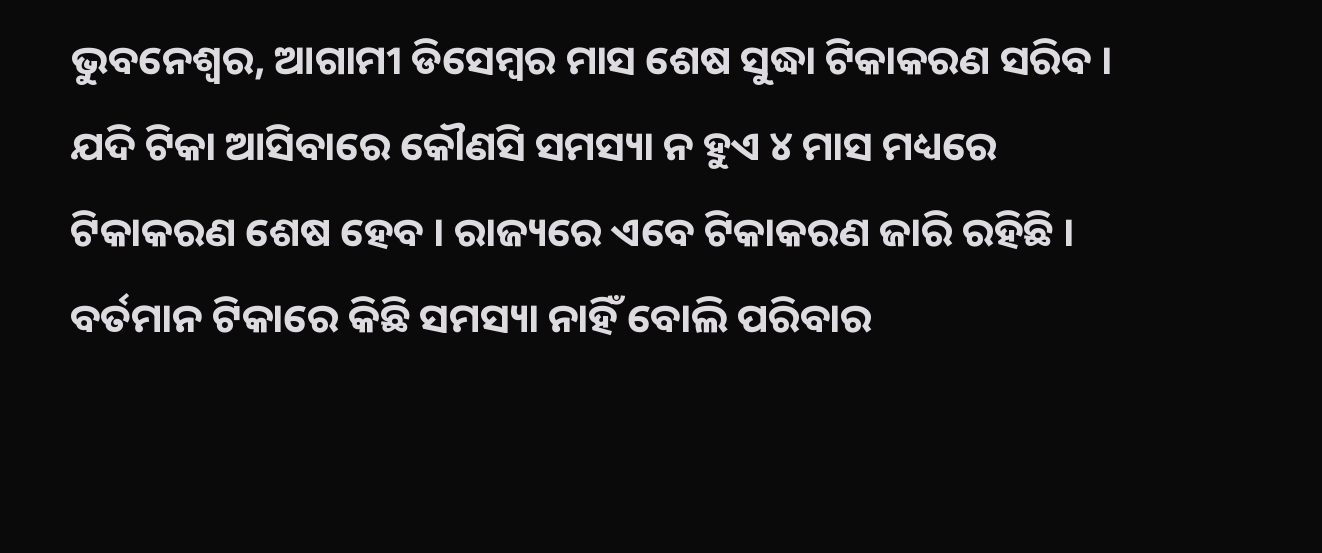ଭୁବନେଶ୍ୱର, ଆଗାମୀ ଡିସେମ୍ବର ମାସ ଶେଷ ସୁଦ୍ଧା ଟିକାକରଣ ସରିବ । ଯଦି ଟିକା ଆସିବାରେ କୌଣସି ସମସ୍ୟା ନ ହୁଏ ୪ ମାସ ମଧ୍ୟରେ ଟିକାକରଣ ଶେଷ ହେବ । ରାଜ୍ୟରେ ଏବେ ଟିକାକରଣ ଜାରି ରହିଛି । ବର୍ତମାନ ଟିକାରେ କିଛି ସମସ୍ୟା ନାହିଁ ବୋଲି ପରିବାର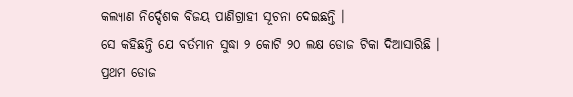କଲ୍ୟାଣ ନିର୍ଦ୍ଦେଶକ ବିଜୟ ପାଣିଗ୍ରାହୀ ସୂଚନା ଦେଇଛନ୍ତି ।
ସେ କହିଛନ୍ତି ଯେ ବର୍ତମାନ ସୁଦ୍ଧା ୨ କୋଟି ୨୦ ଲକ୍ଷ ଡୋଜ ଟିକା ଦିଆସାରିଛି । ପ୍ରଥମ ଡୋଜ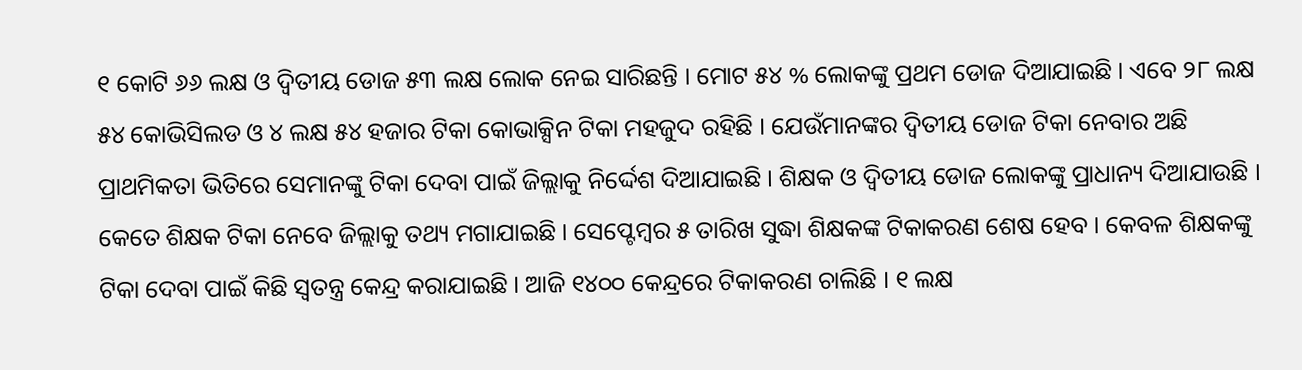୧ କୋଟି ୬୬ ଲକ୍ଷ ଓ ଦ୍ୱିତୀୟ ଡୋଜ ୫୩ ଲକ୍ଷ ଲୋକ ନେଇ ସାରିଛନ୍ତି । ମୋଟ ୫୪ % ଲୋକଙ୍କୁ ପ୍ରଥମ ଡୋଜ ଦିଆଯାଇଛି । ଏବେ ୨୮ ଲକ୍ଷ ୫୪ କୋଭିସିଲଡ ଓ ୪ ଲକ୍ଷ ୫୪ ହଜାର ଟିକା କୋଭାକ୍ସିନ ଟିକା ମହଜୁଦ ରହିଛି । ଯେଉଁମାନଙ୍କର ଦ୍ୱିତୀୟ ଡୋଜ ଟିକା ନେବାର ଅଛି ପ୍ରାଥମିକତା ଭିତିରେ ସେମାନଙ୍କୁ ଟିକା ଦେବା ପାଇଁ ଜିଲ୍ଲାକୁ ନିର୍ଦ୍ଦେଶ ଦିଆଯାଇଛି । ଶିକ୍ଷକ ଓ ଦ୍ୱିତୀୟ ଡୋଜ ଲୋକଙ୍କୁ ପ୍ରାଧାନ୍ୟ ଦିଆଯାଉଛି । କେତେ ଶିକ୍ଷକ ଟିକା ନେବେ ଜିଲ୍ଲାକୁ ତଥ୍ୟ ମଗାଯାଇଛି । ସେପ୍ଟେମ୍ବର ୫ ତାରିଖ ସୁଦ୍ଧା ଶିକ୍ଷକଙ୍କ ଟିକାକରଣ ଶେଷ ହେବ । କେବଳ ଶିକ୍ଷକଙ୍କୁ ଟିକା ଦେବା ପାଇଁ କିଛି ସ୍ୱତନ୍ତ୍ର କେନ୍ଦ୍ର କରାଯାଇଛି । ଆଜି ୧୪୦୦ କେନ୍ଦ୍ରରେ ଟିକାକରଣ ଚାଲିଛି । ୧ ଲକ୍ଷ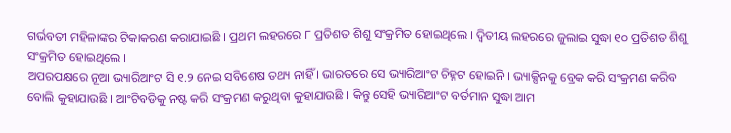ଗର୍ଭବତୀ ମହିଳାଙ୍କର ଟିକାକରଣ କରାଯାଇଛି । ପ୍ରଥମ ଲହରରେ ୮ ପ୍ରତିଶତ ଶିଶୁ ସଂକ୍ରମିତ ହୋଇଥିଲେ । ଦ୍ୱିତୀୟ ଲହରରେ ଜୁଲାଇ ସୁଦ୍ଧା ୧୦ ପ୍ରତିଶତ ଶିଶୁ ସଂକ୍ରମିତ ହୋଇଥିଲେ ।
ଅପରପକ୍ଷରେ ନୂଆ ଭ୍ୟାରିଆଂଟ ସି ୧.୨ ନେଇ ସବିଶେଷ ତଥ୍ୟ ନାହିଁ । ଭାରତରେ ସେ ଭ୍ୟାରିଆଂଟ ଚିହ୍ନଟ ହୋଇନି । ଭ୍ୟାକ୍ସିନକୁ ବ୍ରେକ କରି ସଂକ୍ରମଣ କରିବ ବୋଲି କୁହାଯାଉଛି । ଆଂଟିବଡିକୁ ନଷ୍ଟ କରି ସଂକ୍ରମଣ କରୁଥିବା କୁହାଯାଉଛି । କିନ୍ତୁ ସେହି ଭ୍ୟାରିଆଂଟ ବର୍ତମାନ ସୁଦ୍ଧା ଆମ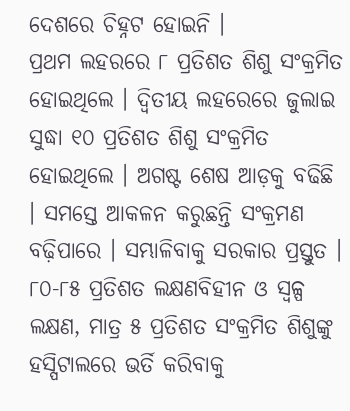ଦେଶରେ ଚିହ୍ନଟ ହୋଇନି ।
ପ୍ରଥମ ଲହରରେ ୮ ପ୍ରତିଶତ ଶିଶୁ ସଂକ୍ରମିତ ହୋଇଥିଲେ । ଦ୍ୱିତୀୟ ଲହରେରେ ଜୁଲାଇ ସୁଦ୍ଧା ୧୦ ପ୍ରତିଶତ ଶିଶୁ ସଂକ୍ରମିତ ହୋଇଥିଲେ । ଅଗଷ୍ଟ ଶେଷ ଆଡ଼କୁ ବଢିଛି । ସମସ୍ତେ ଆକଳନ କରୁଛନ୍ତି ସଂକ୍ରମଣ ବଢ଼ିପାରେ । ସମ୍ଭାଳିବାକୁ ସରକାର ପ୍ରସ୍ତୁତ । ୮୦-୮୫ ପ୍ରତିଶତ ଲକ୍ଷଣବିହୀନ ଓ ସ୍ୱଳ୍ପ ଲକ୍ଷଣ, ମାତ୍ର ୫ ପ୍ରତିଶତ ସଂକ୍ରମିତ ଶିଶୁଙ୍କୁ ହସ୍ପିଟାଲରେ ଭର୍ତି କରିବାକୁ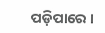ପଡ଼ିପାରେ ।